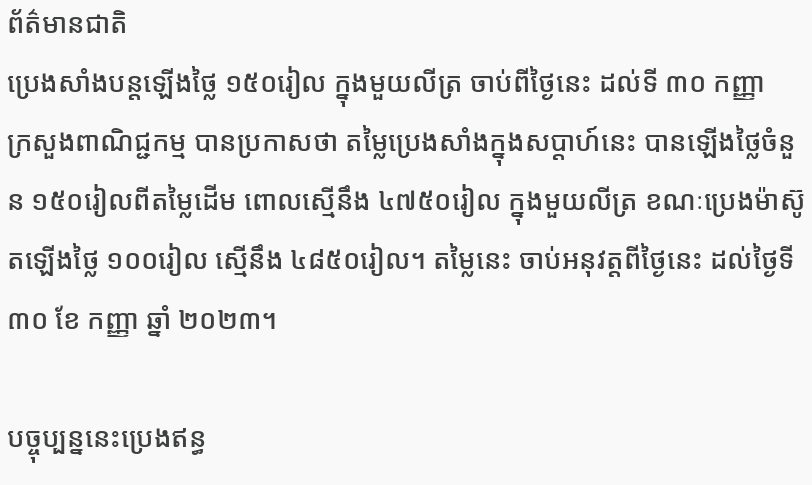ព័ត៌មានជាតិ
ប្រេងសាំងបន្តឡើងថ្លៃ ១៥០រៀល ក្នុងមួយលីត្រ ចាប់ពីថ្ងៃនេះ ដល់ទី ៣០ កញ្ញា
ក្រសួងពាណិជ្ជកម្ម បានប្រកាសថា តម្លៃប្រេងសាំងក្នុងសប្តាហ៍នេះ បានឡើងថ្លៃចំនួន ១៥០រៀលពីតម្លៃដើម ពោលស្មើនឹង ៤៧៥០រៀល ក្នុងមួយលីត្រ ខណៈប្រេងម៉ាស៊ូតឡើងថ្លៃ ១០០រៀល ស្មើនឹង ៤៨៥០រៀល។ តម្លៃនេះ ចាប់អនុវត្តពីថ្ងៃនេះ ដល់ថ្ងៃទី ៣០ ខែ កញ្ញា ឆ្នាំ ២០២៣។

បច្ចុប្បន្ននេះប្រេងឥន្ធ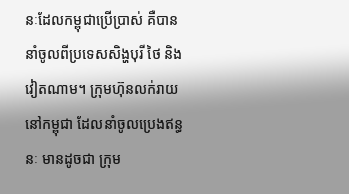នៈដែលកម្ពុជាប្រើប្រាស់ គឺបាននាំចូលពីប្រទេសសិង្ហបុរី ថៃ និងវៀតណាម។ ក្រុមហ៊ុនលក់រាយនៅកម្ពុជា ដែលនាំចូលប្រេងឥន្ធនៈ មានដូចជា ក្រុម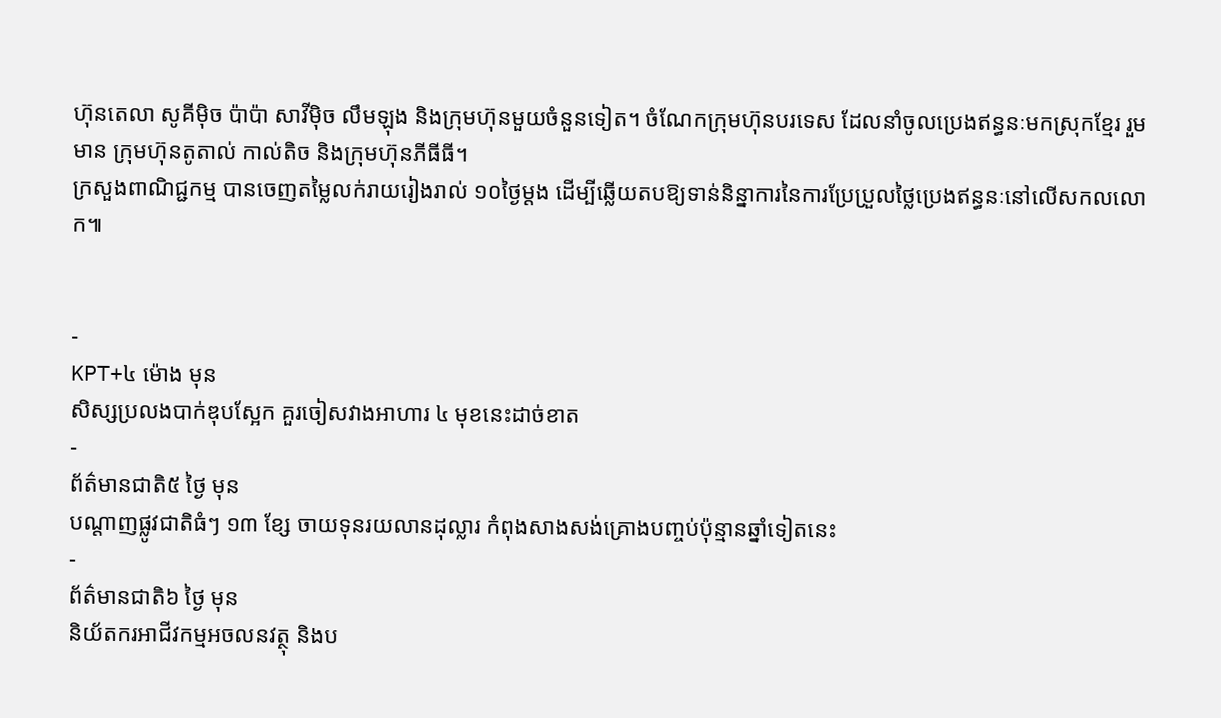ហ៊ុនតេលា សូគីម៉ិច ប៉ាប៉ា សាវីម៉ិច លឹមឡុង និងក្រុមហ៊ុនមួយចំនួនទៀត។ ចំណែកក្រុមហ៊ុនបរទេស ដែលនាំចូលប្រេងឥន្ធនៈមកស្រុកខ្មែរ រួមមាន ក្រុមហ៊ុនតូតាល់ កាល់តិច និងក្រុមហ៊ុនភីធីធី។
ក្រសួងពាណិជ្ជកម្ម បានចេញតម្លៃលក់រាយរៀងរាល់ ១០ថ្ងៃម្តង ដើម្បីឆ្លើយតបឱ្យទាន់និន្នាការនៃការប្រែប្រួលថ្លៃប្រេងឥន្ធនៈនៅលើសកលលោក៕


-
KPT+៤ ម៉ោង មុន
សិស្សប្រលងបាក់ឌុបស្អែក គួរចៀសវាងអាហារ ៤ មុខនេះដាច់ខាត
-
ព័ត៌មានជាតិ៥ ថ្ងៃ មុន
បណ្តាញផ្លូវជាតិធំៗ ១៣ ខ្សែ ចាយទុនរយលានដុល្លារ កំពុងសាងសង់គ្រោងបញ្ចប់ប៉ុន្មានឆ្នាំទៀតនេះ
-
ព័ត៌មានជាតិ៦ ថ្ងៃ មុន
និយ័តករអាជីវកម្មអចលនវត្ថុ និងប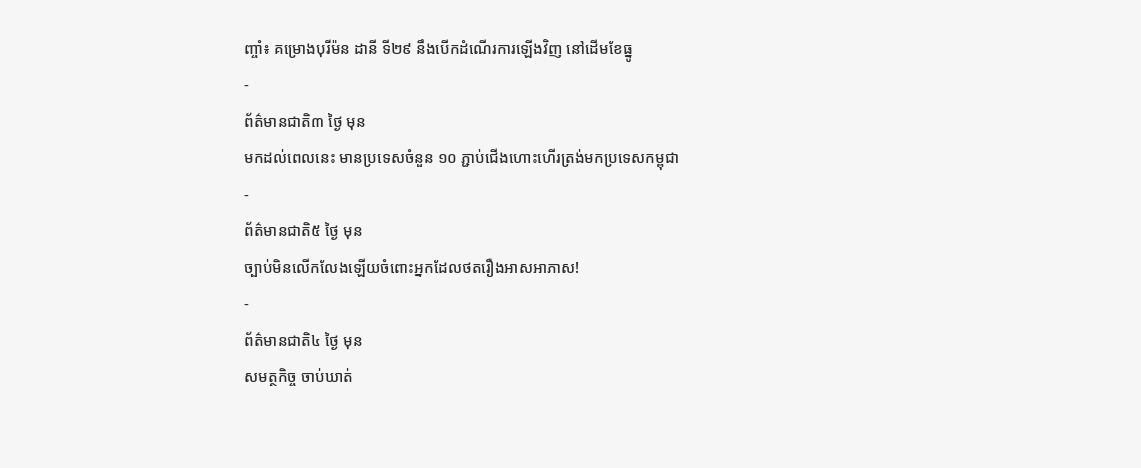ញ្ចាំ៖ គម្រោងបុរីម៉ន ដានី ទី២៩ នឹងបើកដំណើរការឡើងវិញ នៅដើមខែធ្នូ
-
ព័ត៌មានជាតិ៣ ថ្ងៃ មុន
មកដល់ពេលនេះ មានប្រទេសចំនួន ១០ ភ្ជាប់ជើងហោះហើរត្រង់មកប្រទេសកម្ពុជា
-
ព័ត៌មានជាតិ៥ ថ្ងៃ មុន
ច្បាប់មិនលើកលែងឡើយចំពោះអ្នកដែលថតរឿងអាសអាភាស!
-
ព័ត៌មានជាតិ៤ ថ្ងៃ មុន
សមត្ថកិច្ច ចាប់ឃាត់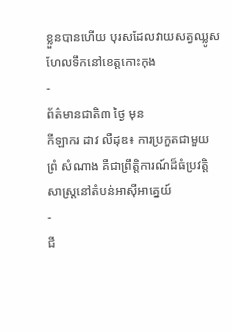ខ្លួនបានហើយ បុរសដែលវាយសត្វឈ្លូសហែលទឹកនៅខេត្តកោះកុង
-
ព័ត៌មានជាតិ៣ ថ្ងៃ មុន
កីឡាករ ដាវ លឺដុឌ៖ ការប្រកួតជាមួយ ព្រំ សំណាង គឺជាព្រឹត្តិការណ៍ដ៏ធំប្រវត្តិសាស្ត្រនៅតំបន់អាស៊ីអាគ្នេយ៍
-
ជី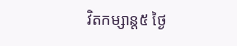វិតកម្សាន្ដ៥ ថ្ងៃ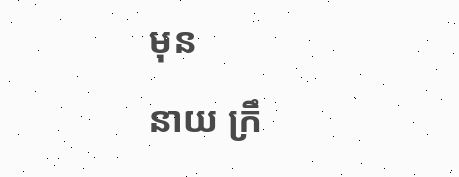មុន
នាយ ក្រឹ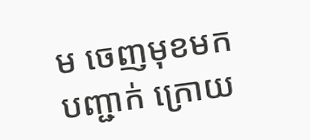ម ចេញមុខមកបញ្ជាក់ ក្រោយ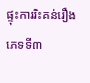ផ្ទុះការរិះគន់រឿងភេទទី៣